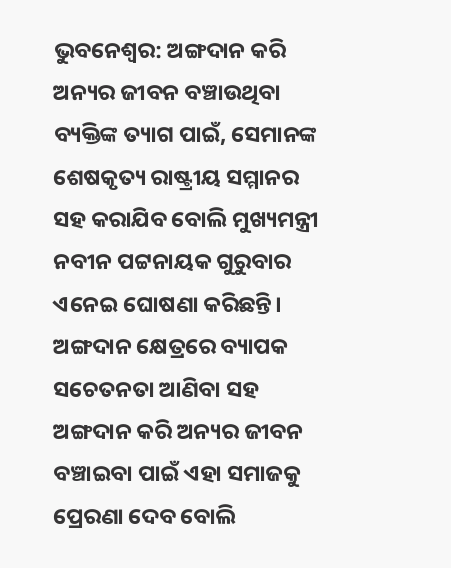ଭୁବନେଶ୍ବର: ଅଙ୍ଗଦାନ କରି ଅନ୍ୟର ଜୀବନ ବଞ୍ଚାଉଥିବା ବ୍ୟକ୍ତିଙ୍କ ତ୍ୟାଗ ପାଇଁ, ସେମାନଙ୍କ ଶେଷକୃତ୍ୟ ରାଷ୍ଟ୍ରୀୟ ସମ୍ମାନର ସହ କରାଯିବ ବୋଲି ମୁଖ୍ୟମନ୍ତ୍ରୀ ନବୀନ ପଟ୍ଟନାୟକ ଗୁରୁବାର ଏନେଇ ଘୋଷଣା କରିଛନ୍ତି। ଅଙ୍ଗଦାନ କ୍ଷେତ୍ରରେ ବ୍ୟାପକ ସଚେତନତା ଆଣିବା ସହ ଅଙ୍ଗଦାନ କରି ଅନ୍ୟର ଜୀବନ ବଞ୍ଚାଇବା ପାଇଁ ଏହା ସମାଜକୁ ପ୍ରେରଣା ଦେବ ବୋଲି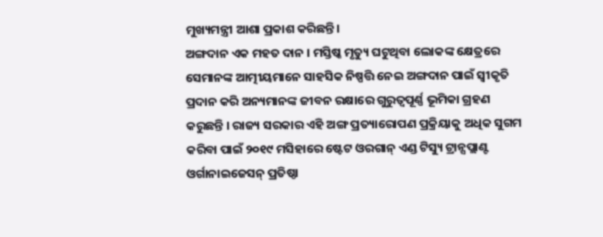ମୁଖ୍ୟମନ୍ତ୍ରୀ ଆଶା ପ୍ରକାଶ କରିଛନ୍ତି।
ଅଙ୍ଗଦାନ ଏକ ମହତ ଦାନ । ମସ୍ତିଷ୍କ ମୃତ୍ୟୁ ଘଟୁଥିବା ଲୋକଙ୍କ କ୍ଷେତ୍ରରେ ସେମାନଙ୍କ ଆତ୍ମୀୟମାନେ ସାହସିକ ନିଷ୍ପତ୍ତି ନେଇ ଅଙ୍ଗଦାନ ପାଇଁ ସ୍ୱୀକୃତି ପ୍ରଦାନ କରି ଅନ୍ୟମାନଙ୍କ ଜୀବନ ରକ୍ଷାରେ ଗୁରୁତ୍ୱପୂର୍ଣ୍ଣ ଭୂମିକା ଗ୍ରହଣ କରୁଛନ୍ତି । ରାଜ୍ୟ ସରକାର ଏହି ଅଙ୍ଗ ପ୍ରତ୍ୟାରୋପଣ ପ୍ରକ୍ରିୟାକୁ ଅଧିକ ସୁଗମ କରିବା ପାଇଁ ୨୦୧୯ ମସିହାରେ ଷ୍ଟେଟ ଓରଗାନ୍ ଏଣ୍ଡ ଟିସ୍ୟୁ ଟ୍ରାନ୍ସପ୍ଲାଣ୍ଟ ଓର୍ଗାନାଇଜେସନ୍ ପ୍ରତିଷ୍ଠା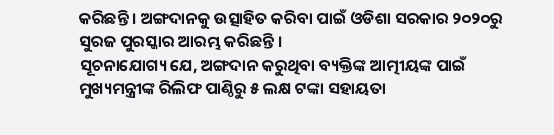କରିଛନ୍ତି । ଅଙ୍ଗଦାନକୁ ଉତ୍ସାହିତ କରିବା ପାଇଁ ଓଡିଶା ସରକାର ୨୦୨୦ରୁ ସୁରଜ ପୁରସ୍କାର ଆରମ୍ଭ କରିଛନ୍ତି ।
ସୂଚନାଯୋଗ୍ୟ ଯେ, ଅଙ୍ଗଦାନ କରୁଥିବା ବ୍ୟକ୍ତିଙ୍କ ଆତ୍ମୀୟଙ୍କ ପାଇଁ ମୁଖ୍ୟମନ୍ତ୍ରୀଙ୍କ ରିଲିଫ ପାଣ୍ଠିରୁ ୫ ଲକ୍ଷ ଟଙ୍କା ସହାୟତା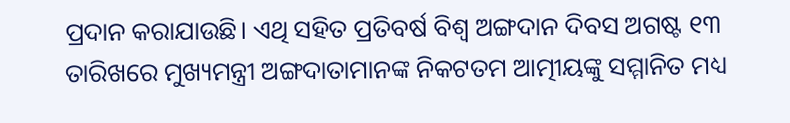ପ୍ରଦାନ କରାଯାଉଛି। ଏଥି ସହିତ ପ୍ରତିବର୍ଷ ବିଶ୍ୱ ଅଙ୍ଗଦାନ ଦିବସ ଅଗଷ୍ଟ ୧୩ ତାରିଖରେ ମୁଖ୍ୟମନ୍ତ୍ରୀ ଅଙ୍ଗଦାତାମାନଙ୍କ ନିକଟତମ ଆତ୍ମୀୟଙ୍କୁ ସମ୍ମାନିତ ମଧ୍ୟ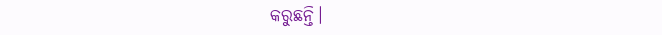କରୁଛନ୍ତି।